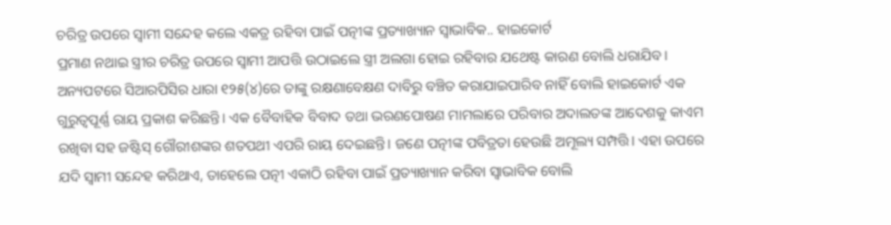ଚରିତ୍ର ଉପରେ ସ୍ୱାମୀ ସନ୍ଦେହ କଲେ ଏକତ୍ର ରହିବା ପାଇଁ ପତ୍ନୀଙ୍କ ପ୍ରତ୍ୟାଖ୍ୟାନ ସ୍ୱାଭାବିକ.. ହାଇକୋର୍ଟ
ପ୍ରମାଣ ନଥାଇ ସ୍ତ୍ରୀର ଚରିତ୍ର ଉପରେ ସ୍ୱାମୀ ଆପତ୍ତି ଉଠାଇଲେ ସ୍ତ୍ରୀ ଅଲଗା ହୋଇ ରହିବାର ଯଥେଷ୍ଟ କାରଣ ବୋଲି ଧରାଯିବ। ଅନ୍ୟପଟରେ ସିଆରପିସିର ଧାରା ୧୨୫(୪)ରେ ତାଙ୍କୁ ରକ୍ଷଣାବେକ୍ଷଣ ଦାବିରୁ ବଞ୍ଚିତ କରାଯାଇପାରିବ ନାହିଁ ବୋଲି ହାଇକୋର୍ଟ ଏକ ଗୁରୁତ୍ୱପୂର୍ଣ୍ଣ ରାୟ ପ୍ରକାଶ କରିଛନ୍ତି। ଏକ ବୈବାହିକ ବିବାଦ ତଥା ଭରଣପୋଷଣ ମାମଲାରେ ପରିବାର ଅଦାଲତଙ୍କ ଆଦେଶକୁ କାଏମ ରଖିବା ସହ ଜଷ୍ଟିସ୍ ଗୌରୀଶଙ୍କର ଶତପଥୀ ଏପରି ରାୟ ଦେଇଛନ୍ତି। ଜଣେ ପତ୍ନୀଙ୍କ ପବିତ୍ରତା ହେଉଛି ଅମୂଲ୍ୟ ସମ୍ପତ୍ତି। ଏହା ଉପରେ ଯଦି ସ୍ୱାମୀ ସନ୍ଦେହ କରିଥାଏ, ତାହେଲେ ପତ୍ନୀ ଏକାଠି ରହିବା ପାଇଁ ପ୍ରତ୍ୟାଖ୍ୟାନ କରିବା ସ୍ୱାଭାବିକ ବୋଲି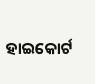ହାଇକୋର୍ଟ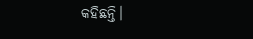କହିଛନ୍ତି।